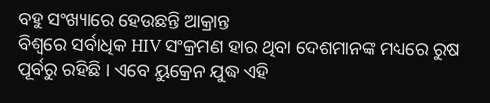ବହୁ ସଂଖ୍ୟାରେ ହେଉଛନ୍ତି ଆକ୍ରାନ୍ତ
ବିଶ୍ୱରେ ସର୍ବାଧିକ HIV ସଂକ୍ରମଣ ହାର ଥିବା ଦେଶମାନଙ୍କ ମଧ୍ୟରେ ରୁଷ ପୂର୍ବରୁ ରହିଛି । ଏବେ ୟୁକ୍ରେନ ଯୁଦ୍ଧ ଏହି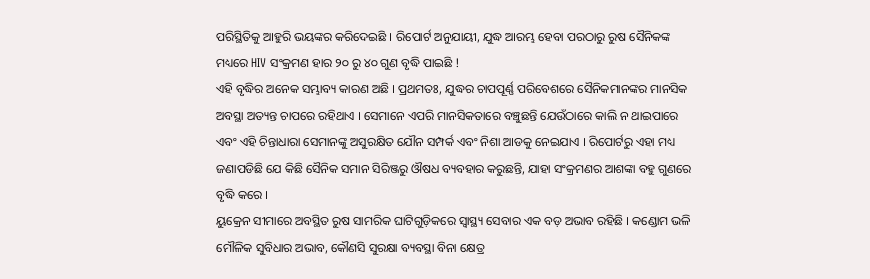ପରିସ୍ଥିତିକୁ ଆହୁରି ଭୟଙ୍କର କରିଦେଇଛି । ରିପୋର୍ଟ ଅନୁଯାୟୀ, ଯୁଦ୍ଧ ଆରମ୍ଭ ହେବା ପରଠାରୁ ରୁଷ ସୈନିକଙ୍କ ମଧ୍ୟରେ HIV ସଂକ୍ରମଣ ହାର ୨୦ ରୁ ୪୦ ଗୁଣ ବୃଦ୍ଧି ପାଇଛି !
ଏହି ବୃଦ୍ଧିର ଅନେକ ସମ୍ଭାବ୍ୟ କାରଣ ଅଛି । ପ୍ରଥମତଃ, ଯୁଦ୍ଧର ଚାପପୂର୍ଣ୍ଣ ପରିବେଶରେ ସୈନିକମାନଙ୍କର ମାନସିକ ଅବସ୍ଥା ଅତ୍ୟନ୍ତ ଚାପରେ ରହିଥାଏ । ସେମାନେ ଏପରି ମାନସିକତାରେ ବଞ୍ଚୁଛନ୍ତି ଯେଉଁଠାରେ କାଲି ନ ଥାଇପାରେ ଏବଂ ଏହି ଚିନ୍ତାଧାରା ସେମାନଙ୍କୁ ଅସୁରକ୍ଷିତ ଯୌନ ସମ୍ପର୍କ ଏବଂ ନିଶା ଆଡକୁ ନେଇଯାଏ । ରିପୋର୍ଟରୁ ଏହା ମଧ୍ୟ ଜଣାପଡିଛି ଯେ କିଛି ସୈନିକ ସମାନ ସିରିଞ୍ଜରୁ ଔଷଧ ବ୍ୟବହାର କରୁଛନ୍ତି, ଯାହା ସଂକ୍ରମଣର ଆଶଙ୍କା ବହୁ ଗୁଣରେ ବୃଦ୍ଧି କରେ ।
ୟୁକ୍ରେନ ସୀମାରେ ଅବସ୍ଥିତ ରୁଷ ସାମରିକ ଘାଟିଗୁଡ଼ିକରେ ସ୍ୱାସ୍ଥ୍ୟ ସେବାର ଏକ ବଡ଼ ଅଭାବ ରହିଛି । କଣ୍ଡୋମ ଭଳି ମୌଳିକ ସୁବିଧାର ଅଭାବ, କୌଣସି ସୁରକ୍ଷା ବ୍ୟବସ୍ଥା ବିନା କ୍ଷେତ୍ର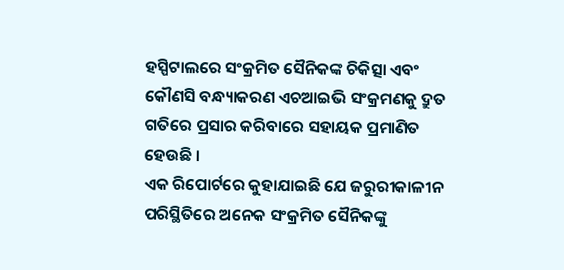ହସ୍ପିଟାଲରେ ସଂକ୍ରମିତ ସୈନିକଙ୍କ ଚିକିତ୍ସା ଏବଂ କୌଣସି ବନ୍ଧ୍ୟାକରଣ ଏଚଆଇଭି ସଂକ୍ରମଣକୁ ଦ୍ରୁତ ଗତିରେ ପ୍ରସାର କରିବାରେ ସହାୟକ ପ୍ରମାଣିତ ହେଉଛି ।
ଏକ ରିପୋର୍ଟରେ କୁହାଯାଇଛି ଯେ ଜରୁରୀକାଳୀନ ପରିସ୍ଥିତିରେ ଅନେକ ସଂକ୍ରମିତ ସୈନିକଙ୍କୁ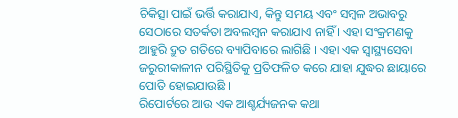ଚିକିତ୍ସା ପାଇଁ ଭର୍ତ୍ତି କରାଯାଏ, କିନ୍ତୁ ସମୟ ଏବଂ ସମ୍ବଳ ଅଭାବରୁ ସେଠାରେ ସତର୍କତା ଅବଲମ୍ବନ କରାଯାଏ ନାହିଁ । ଏହା ସଂକ୍ରମଣକୁ ଆହୁରି ଦ୍ରୁତ ଗତିରେ ବ୍ୟାପିବାରେ ଲାଗିଛି । ଏହା ଏକ ସ୍ୱାସ୍ଥ୍ୟସେବା ଜରୁରୀକାଳୀନ ପରିସ୍ଥିତିକୁ ପ୍ରତିଫଳିତ କରେ ଯାହା ଯୁଦ୍ଧର ଛାୟାରେ ପୋତି ହୋଇଯାଉଛି ।
ରିପୋର୍ଟରେ ଆଉ ଏକ ଆଶ୍ଚର୍ଯ୍ୟଜନକ କଥା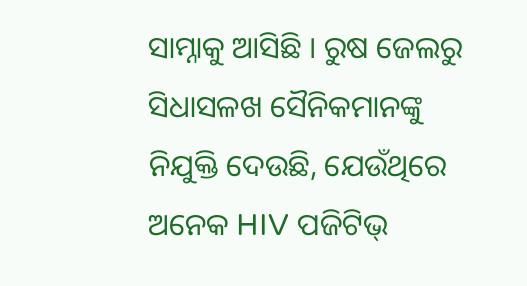ସାମ୍ନାକୁ ଆସିଛି । ରୁଷ ଜେଲରୁ ସିଧାସଳଖ ସୈନିକମାନଙ୍କୁ ନିଯୁକ୍ତି ଦେଉଛି, ଯେଉଁଥିରେ ଅନେକ HIV ପଜିଟିଭ୍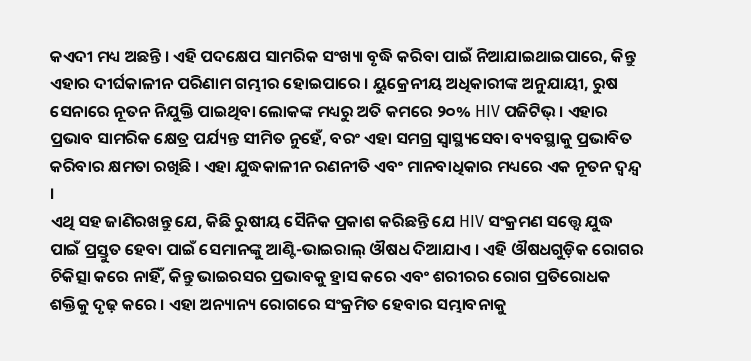କଏଦୀ ମଧ୍ୟ ଅଛନ୍ତି । ଏହି ପଦକ୍ଷେପ ସାମରିକ ସଂଖ୍ୟା ବୃଦ୍ଧି କରିବା ପାଇଁ ନିଆଯାଇଥାଇପାରେ, କିନ୍ତୁ ଏହାର ଦୀର୍ଘକାଳୀନ ପରିଣାମ ଗମ୍ଭୀର ହୋଇପାରେ । ୟୁକ୍ରେନୀୟ ଅଧିକାରୀଙ୍କ ଅନୁଯାୟୀ, ରୁଷ ସେନାରେ ନୂତନ ନିଯୁକ୍ତି ପାଇଥିବା ଲୋକଙ୍କ ମଧ୍ୟରୁ ଅତି କମରେ ୨୦% HIV ପଜିଟିଭ୍ । ଏହାର ପ୍ରଭାବ ସାମରିକ କ୍ଷେତ୍ର ପର୍ଯ୍ୟନ୍ତ ସୀମିତ ନୁହେଁ, ବରଂ ଏହା ସମଗ୍ର ସ୍ୱାସ୍ଥ୍ୟସେବା ବ୍ୟବସ୍ଥାକୁ ପ୍ରଭାବିତ କରିବାର କ୍ଷମତା ରଖିଛି । ଏହା ଯୁଦ୍ଧକାଳୀନ ରଣନୀତି ଏବଂ ମାନବାଧିକାର ମଧ୍ୟରେ ଏକ ନୂତନ ଦ୍ୱନ୍ଦ୍ୱ ।
ଏଥି ସହ ଜାଣିରଖନ୍ତୁ ଯେ, କିଛି ରୁଷୀୟ ସୈନିକ ପ୍ରକାଶ କରିଛନ୍ତି ଯେ HIV ସଂକ୍ରମଣ ସତ୍ତ୍ୱେ ଯୁଦ୍ଧ ପାଇଁ ପ୍ରସ୍ତୁତ ହେବା ପାଇଁ ସେମାନଙ୍କୁ ଆଣ୍ଟି-ଭାଇରାଲ୍ ଔଷଧ ଦିଆଯାଏ । ଏହି ଔଷଧଗୁଡ଼ିକ ରୋଗର ଚିକିତ୍ସା କରେ ନାହିଁ, କିନ୍ତୁ ଭାଇରସର ପ୍ରଭାବକୁ ହ୍ରାସ କରେ ଏବଂ ଶରୀରର ରୋଗ ପ୍ରତିରୋଧକ ଶକ୍ତିକୁ ଦୃଢ଼ କରେ । ଏହା ଅନ୍ୟାନ୍ୟ ରୋଗରେ ସଂକ୍ରମିତ ହେବାର ସମ୍ଭାବନାକୁ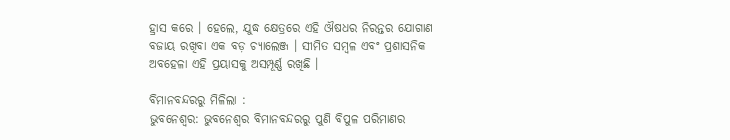ହ୍ରାସ କରେ । ହେଲେ, ଯୁଦ୍ଧ କ୍ଷେତ୍ରରେ ଏହି ଔଷଧର ନିରନ୍ତର ଯୋଗାଣ ବଜାୟ ରଖିବା ଏକ ବଡ଼ ଚ୍ୟାଲେଞ୍ଜ । ସୀମିତ ସମ୍ବଳ ଏବଂ ପ୍ରଶାସନିକ ଅବହେଳା ଏହି ପ୍ରୟାସକୁ ଅସମ୍ପୂର୍ଣ୍ଣ ରଖିଛି ।

ବିମାନବନ୍ଦରରୁ ମିଳିଲା :
ଭୁବନେଶ୍ବର: ଭୁବନେଶ୍ବର ବିମାନବନ୍ଦରରୁ ପୁଣି ବିପୁଳ ପରିମାଣର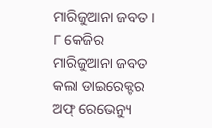ମାରିଜୁଆନା ଜବତ । ୮ କେଜିର ମାରିଜୁଆନା ଜବତ କଲା ଡାଇରେକ୍ଟର ଅଫ୍ ରେଭେନ୍ୟୁ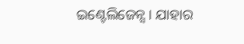ଇଣ୍ଟେଲିଜେନ୍ସ । ଯାହାର